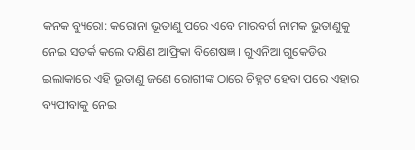କନକ ବ୍ୟୁରୋ: କରୋନା ଭୂତାଣୁ ପରେ ଏବେ ମାରବର୍ଗ ନାମକ ଭୁତାଣୁକୁ ନେଇ ସତର୍କ କଲେ ଦକ୍ଷିଣ ଆଫ୍ରିକା ବିଶେଷଜ୍ଞ । ଗୁଏନିଆ ଗୁକେଡିଉ ଇଲାକାରେ ଏହି ଭୂତାଣୁ ଜଣେ ରୋଗୀଙ୍କ ଠାରେ ଚିହ୍ନଟ ହେବା ପରେ ଏହାର ବ୍ୟପୀବାକୁ ନେଇ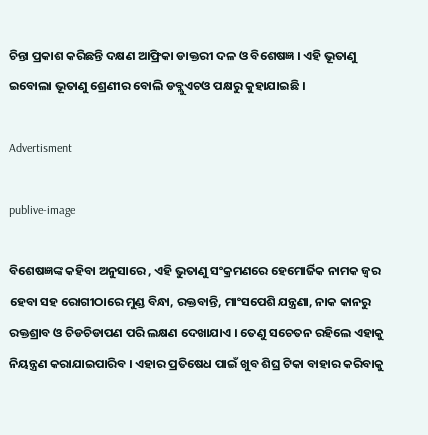ଚିନ୍ତା ପ୍ରକାଶ କରିଛନ୍ତି ଦକ୍ଷଣ ଆଫ୍ରିକା ଡାକ୍ତରୀ ଦଳ ଓ ବିଶେଷଜ୍ଞ । ଏହି ଭୂତାଣୁ ଇବୋଲା ଭୂତାଣୁ ଶ୍ରେଣୀର ବୋଲି ଡବ୍ଲୁଏଚଓ ପକ୍ଷରୁ କୁହାଯାଇଛି ।

Advertisment

publive-image

ବିଶେଷଜ୍ଞଙ୍କ କହିବା ଅନୁସାରେ , ଏହି ଭୁତାଣୁ ସଂକ୍ରମଣରେ ହେମୋର୍ଜିକ ନାମକ ଜ୍ୱର ହେବା ସହ ରୋଗୀଠାରେ ମୁଣ୍ଡ ବିନ୍ଧା, ରକ୍ତବାନ୍ତି, ମାଂସପେଶି ଯନ୍ତ୍ରଣା, ନାକ କାନରୁ ରକ୍ତଶ୍ରାବ ଓ ଚିଡଚିଡାପଣ ପରି ଲକ୍ଷଣ ଦେଖାଯାଏ । ତେଣୁ ସଚେତନ ରହିଲେ ଏହାକୁ ନିୟନ୍ତ୍ରଣ କରାଯାଇପାରିବ । ଏହାର ପ୍ରତିଷେଧ ପାଇଁ ଖୁବ ଶିଘ୍ର ଟିକା ବାହାର କରିବାକୁ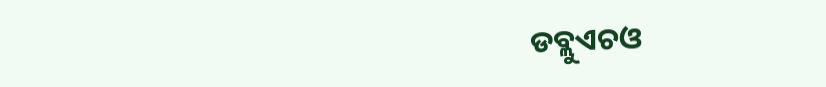ଡବ୍ଲୁଏଚଓ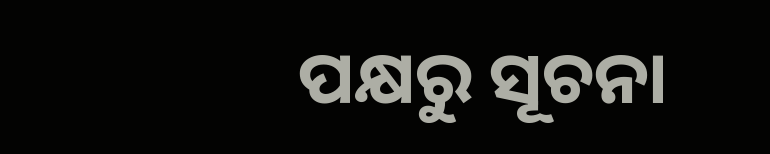ପକ୍ଷରୁ ସୂଚନା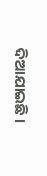ଦିଆଯାଇଛି ।